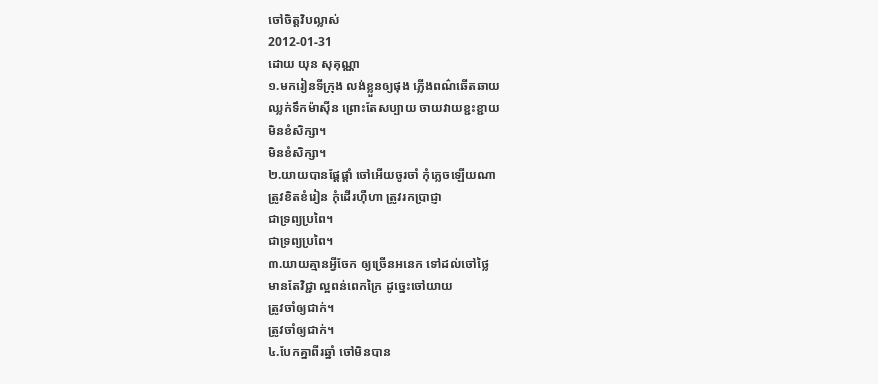ចៅចិត្តវិបល្លាស់
2012-01-31
ដោយ យុន សុគុណ្ណា
១.មករៀនទីក្រុង លង់ខ្លួនឲ្យផុង ភ្លើងពណ៌ឆើតឆាយ
ឈ្លក់ទឹកម៉ាស៊ីន ព្រោះតែសប្បាយ ចាយវាយខ្ជះខ្ជាយ
មិនខំសិក្សា។
មិនខំសិក្សា។
២.យាយបានផ្ដែផ្ដាំ ចៅអើយចូរចាំ កុំភ្លេចឡើយណា
ត្រូវខិតខំរៀន កុំដើរហ៊ឺហា ត្រូវរកប្រាជ្ញា
ជាទ្រព្យប្រពៃ។
ជាទ្រព្យប្រពៃ។
៣.យាយគ្មានអ្វីចែក ឲ្យច្រើនអនេក ទៅដល់ចៅថ្លៃ
មានតែវិជ្ជា ល្អពន់ពេកក្រៃ ដូច្នេះចៅយាយ
ត្រូវចាំឲ្យជាក់។
ត្រូវចាំឲ្យជាក់។
៤.បែកគ្នាពីរឆ្នាំ ចៅមិនបាន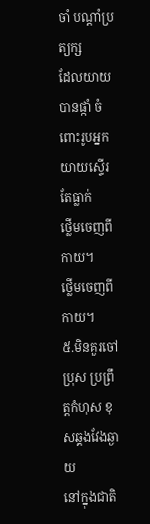ចាំ បណ្ដាំប្រត្យក្ស
ដែលយាយបានផ្កាំ ចំពោះរូបអ្នក យាយស្ទើរតែធ្លាក់
ថ្លើមចេញពីកាយ។
ថ្លើមចេញពីកាយ។
៥.មិនគួរចៅប្រុស ប្រព្រឹត្តកំហុស ខុសឆ្គងវែងឆ្ងាយ
នៅក្នុងជាតិ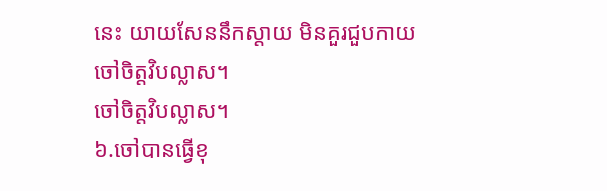នេះ យាយសែននឹកស្ដាយ មិនគួរជួបកាយ
ចៅចិត្តវិបល្លាស។
ចៅចិត្តវិបល្លាស។
៦.ចៅបានធ្វើខុ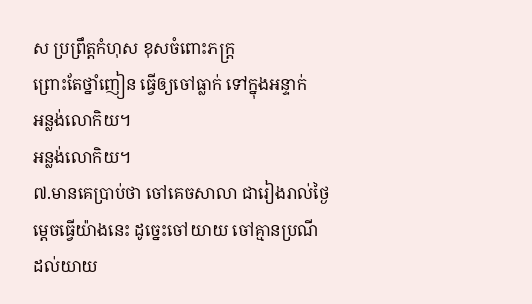ស ប្រព្រឹត្តកំហុស ខុសចំពោះភក្ត្រ
ព្រោះតែថ្នាំញៀន ធ្វើឲ្យចៅធ្លាក់ ទៅក្នុងអន្ទាក់
អន្លង់លោកិយ។
អន្លង់លោកិយ។
៧.មានគេប្រាប់ថា ចៅគេចសាលា ជារៀងរាល់ថ្ងៃ
ម្ដេចធ្វើយ៉ាងនេះ ដូច្នេះចៅយាយ ចៅគ្មានប្រណី
ដល់យាយ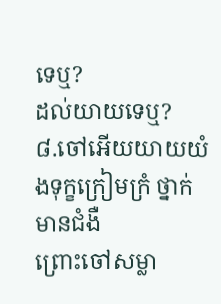ទេឬ?
ដល់យាយទេឬ?
៨.ចៅអើយយាយយំ ងទុក្ខក្រៀមក្រំ ថ្នាក់មានជំងឺ
ព្រោះចៅសម្លា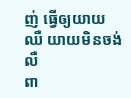ញ់ ធ្វើឲ្យយាយឈឺ យាយមិនចង់លឺ
ពា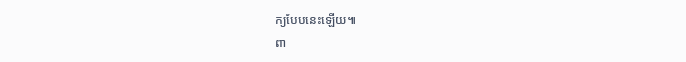ក្យបែបនេះឡើយ៕
ពា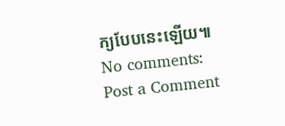ក្យបែបនេះឡើយ៕
No comments:
Post a Comment